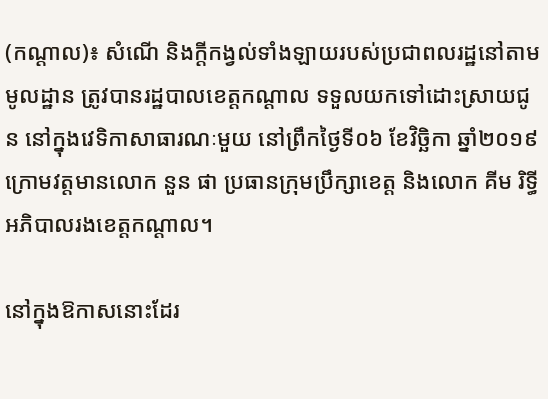(កណ្តាល)៖ សំណើ និងក្តីកង្វល់ទាំងឡាយរបស់ប្រជាពលរដ្ឋនៅតាមមូលដ្ឋាន ត្រូវបានរដ្ឋបាលខេត្តកណ្ដាល ទទួលយកទៅដោះស្រាយជូន នៅក្នុងវេទិកាសាធារណៈមួយ នៅព្រឹកថ្ងៃទី០៦ ខែវិច្ឆិកា ឆ្នាំ២០១៩ ក្រោមវត្តមានលោក នួន ផា ប្រធានក្រុមប្រឹក្សាខេត្ត និងលោក គីម រិទ្ធី អភិបាលរងខេត្តកណ្ដាល។

នៅក្នុងឱកាសនោះដែរ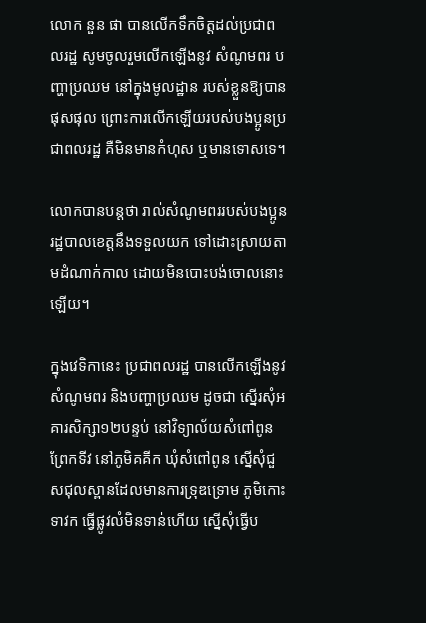លោក នួន ផា បានលើកទឹកចិត្តដល់ប្រជាពលរដ្ឋ សូមចូលរួមលើកឡើងនូវ សំណូមពរ បញ្ហាប្រឈម នៅក្នុងមូលដ្ឋាន របស់ខ្លួនឱ្យបានផុសផុល ព្រោះការលើកឡើយរបស់បងប្អូនប្រជាពលរដ្ឋ គឺមិនមានកំហុស ឬមានទោសទេ។

លោកបានបន្តថា រាល់សំណូមពររបស់បងប្អូន រដ្ឋបាលខេត្តនឹងទទួលយក ទៅដោះស្រាយតាមដំណាក់កាល ដោយមិនបោះបង់ចោលនោះឡើយ។

ក្នុងវេទិកានេះ ប្រជាពលរដ្ឋ បានលើកឡើងនូវសំណូមពរ និងបញ្ហាប្រឈម ដូចជា ស្នើរសុំអគារសិក្សា១២បន្ទប់ នៅវិទ្យាល័យសំពៅពូន ព្រែកទីវ នៅភូមិគគីក ឃុំសំពៅពូន ស្នើសុំជួសជុលស្ពានដែលមានការទ្រុឌទ្រោម ភូមិកោះទាវក ធ្វើផ្លូវលំមិនទាន់ហើយ ស្នើសុំធ្វើប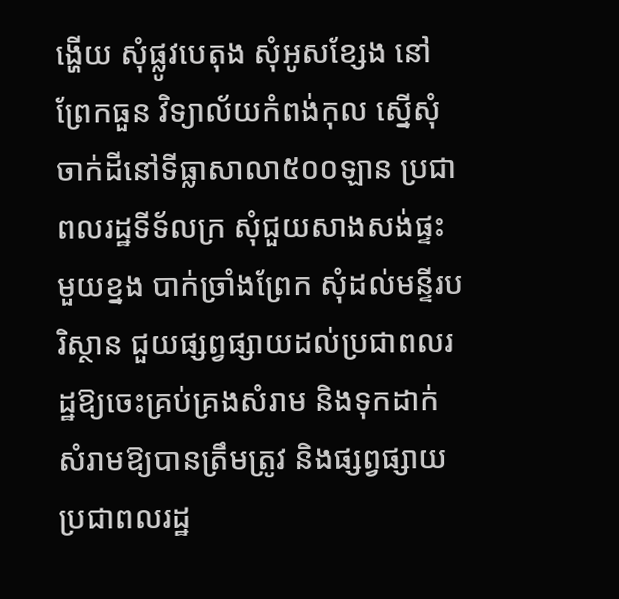ង្ហើយ សុំផ្លូវបេតុង សុំអូសខ្សែង នៅព្រែកធួន វិទ្យាល័យកំពង់កុល ស្នើសុំចាក់ដីនៅទីធ្លាសាលា៥០០ឡាន ប្រជាពលរដ្ឋទីទ័លក្រ សុំជួយសាងសង់ផ្ទះមួយខ្នង បាក់ច្រាំងព្រែក សុំដល់មន្ទីរបរិស្ថាន ជួយផ្សព្វផ្សាយដល់ប្រជាពលរដ្ឋឱ្យចេះគ្រប់គ្រងសំរាម និងទុកដាក់សំរាមឱ្យបានត្រឹមត្រូវ និងផ្សព្វផ្សាយប្រជាពលរដ្ឋ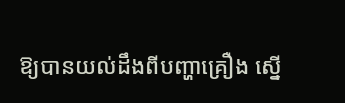ឱ្យបានយល់ដឹងពីបញ្ហាគ្រឿង ស្នើ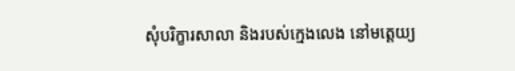សុំបរិក្ខារសាលា និងរបស់ក្មេងលេង នៅមត្តេយ្យ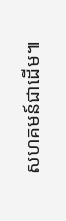សហគមន៍ជាដើម៕